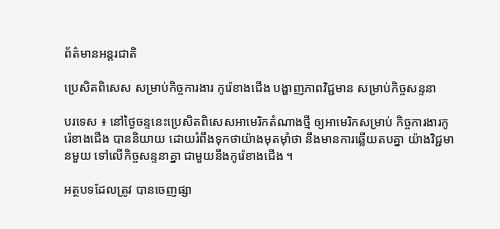ព័ត៌មានអន្តរជាតិ

ប្រេសិតពិសេស សម្រាប់កិច្ចការងារ កូរ៉េខាងជើង បង្ហាញភាពវិជ្ជមាន សម្រាប់កិច្ចសន្ទនា

បរទេស ៖ នៅថ្ងៃចន្ទនេះប្រេសិតពិសេសអាមេរិកតំណាងថ្មី ឲ្យអាមេរិកសម្រាប់ កិច្ចការងារកូរ៉េខាងជើង បាននិយាយ ដោយរំពឹងទុកថាយ៉ាងមុតម៉ាំថា នឹងមានការឆ្លើយតបគ្នា យ៉ាងវិជ្ជមានមួយ ទៅលើកិច្ចសន្ទនាគ្នា ជាមួយនឹងកូរ៉េខាងជើង ។

អត្ថបទដែលត្រូវ បានចេញផ្សា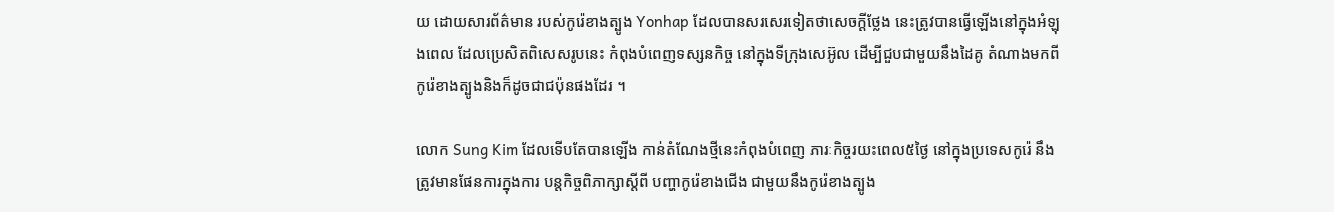យ ដោយសារព័ត៌មាន របស់កូរ៉េខាងត្បូង Yonhap ដែលបានសរសេរទៀតថាសេចក្តីថ្លែង នេះត្រូវបានធ្វើឡើងនៅក្នុងអំឡុងពេល ដែលប្រេសិតពិសេសរូបនេះ កំពុងបំពេញទស្សនកិច្ច នៅក្នុងទីក្រុងសេអ៊ូល ដើម្បីជួបជាមួយនឹងដៃគូ តំណាងមកពីកូរ៉េខាងត្បូងនិងក៏ដូចជាជប៉ុនផងដែរ ។

លោក Sung Kim ដែលទើបតែបានឡើង កាន់តំណែងថ្មីនេះកំពុងបំពេញ ភារៈកិច្ចរយះពេល៥ថ្ងៃ នៅក្នុងប្រទេសកូរ៉េ នឹងត្រូវមានផែនការក្នុងការ បន្តកិច្ចពិភាក្សាស្តីពី បញ្ហាកូរ៉េខាងជើង ជាមួយនឹងកូរ៉េខាងត្បូង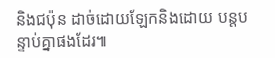និងជប៉ុន ដាច់ដោយឡែកនិងដោយ បន្តបន្ទាប់គ្នាផងដែរ៕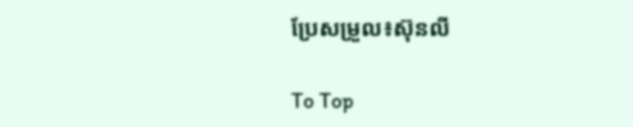ប្រែសម្រួល៖ស៊ុនលី

To Top